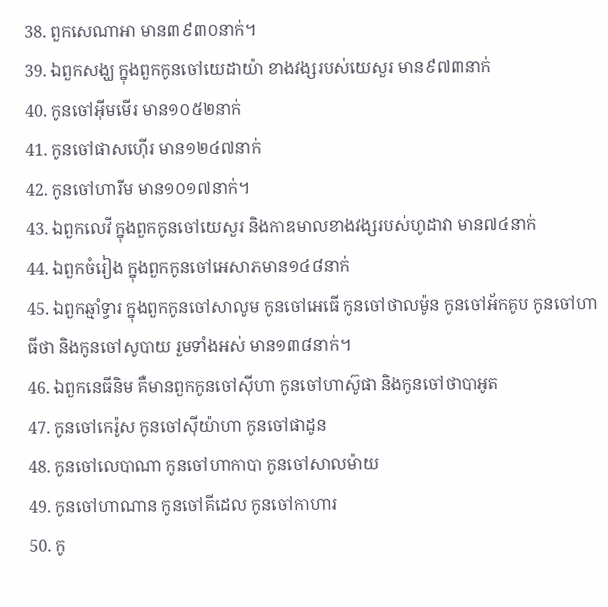38. ពួកសេណាអា មាន៣៩៣០នាក់។
39. ឯពួកសង្ឃ ក្នុងពួកកូនចៅយេដាយ៉ា ខាងវង្សរបស់យេសួរ មាន៩៧៣នាក់
40. កូនចៅអ៊ីមមើរ មាន១០៥២នាក់
41. កូនចៅផាសហ៊ើរ មាន១២៤៧នាក់
42. កូនចៅហារីម មាន១០១៧នាក់។
43. ឯពួកលេវី ក្នុងពួកកូនចៅយេសួរ និងកាឌមាលខាងវង្សរបស់ហូដាវា មាន៧៤នាក់
44. ឯពួកចំរៀង ក្នុងពួកកូនចៅអេសាភមាន១៤៨នាក់
45. ឯពួកឆ្មាំទ្វារ ក្នុងពួកកូនចៅសាលូម កូនចៅអេធើ កូនចៅថាលម៉ូន កូនចៅអ័កគូប កូនចៅហាធីថា និងកូនចៅសូបាយ រួមទាំងអស់ មាន១៣៨នាក់។
46. ឯពួកនេធីនិម គឺមានពួកកូនចៅស៊ីហា កូនចៅហាស៊ូផា និងកូនចៅថាបាអូត
47. កូនចៅកេរ៉ូស កូនចៅស៊ីយ៉ាហា កូនចៅផាដូន
48. កូនចៅលេបាណា កូនចៅហាកាបា កូនចៅសាលម៉ាយ
49. កូនចៅហាណាន កូនចៅគីដេល កូនចៅកាហារ
50. កូ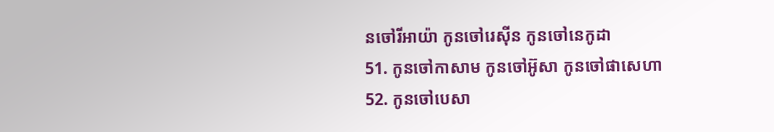នចៅរីអាយ៉ា កូនចៅរេស៊ីន កូនចៅនេកូដា
51. កូនចៅកាសាម កូនចៅអ៊ូសា កូនចៅផាសេហា
52. កូនចៅបេសា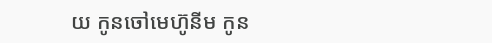យ កូនចៅមេហ៊ូនីម កូន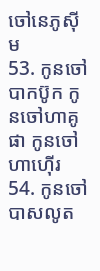ចៅនេភូស៊ីម
53. កូនចៅបាកប៊ូក កូនចៅហាគូផា កូនចៅហាហ៊ើរ
54. កូនចៅបាសលូត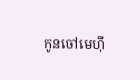កូនចៅមេហ៊ី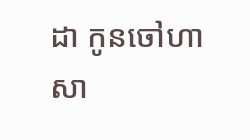ដា កូនចៅហាសា